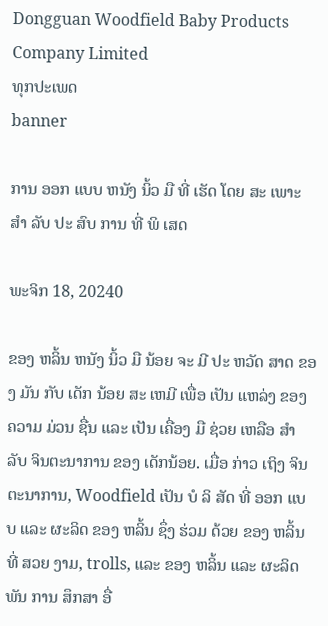Dongguan Woodfield Baby Products Company Limited
ທຸກປະເພດ
banner

ການ ອອກ ແບບ ຫນັງ ນິ້ວ ມື ທີ່ ເຮັດ ໂດຍ ສະ ເພາະ ສໍາ ລັບ ປະ ສົບ ການ ທີ່ ພິ ເສດ

ພະຈິກ 18, 20240

ຂອງ ຫລິ້ນ ຫນັງ ນິ້ວ ມື ນ້ອຍ ຈະ ມີ ປະ ຫວັດ ສາດ ຂອງ ມັນ ກັບ ເດັກ ນ້ອຍ ສະ ເຫມີ ເພື່ອ ເປັນ ແຫລ່ງ ຂອງ ຄວາມ ມ່ວນ ຊື່ນ ແລະ ເປັນ ເຄື່ອງ ມື ຊ່ວຍ ເຫລືອ ສໍາ ລັບ ຈິນຕະນາການ ຂອງ ເດັກນ້ອຍ. ເມື່ອ ກ່າວ ເຖິງ ຈິນຕະນາການ, Woodfield ເປັນ ບໍ ລິ ສັດ ທີ່ ອອກ ແບບ ແລະ ຜະລິດ ຂອງ ຫລິ້ນ ຊຶ່ງ ຮ່ວມ ດ້ວຍ ຂອງ ຫລິ້ນ ທີ່ ສວຍ ງາມ, trolls, ແລະ ຂອງ ຫລິ້ນ ແລະ ຜະລິດພັນ ການ ສຶກສາ ອື່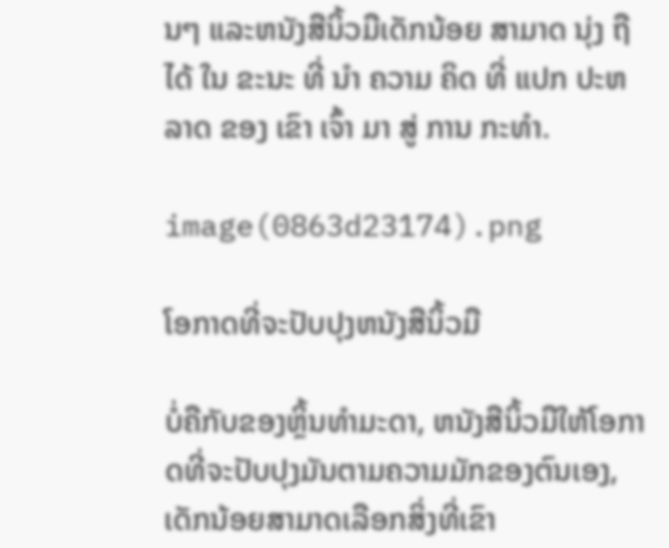ນໆ ແລະຫນັງສືນິ້ວມືເດັກນ້ອຍ ສາມາດ ນຸ່ງ ຖື ໄດ້ ໃນ ຂະນະ ທີ່ ນໍາ ຄວາມ ຄິດ ທີ່ ແປກ ປະຫລາດ ຂອງ ເຂົາ ເຈົ້າ ມາ ສູ່ ການ ກະທໍາ.

image(0863d23174).png

ໂອກາດທີ່ຈະປັບປຸງຫນັງສືນິ້ວມື

ບໍ່ຄືກັບຂອງຫຼິ້ນທໍາມະດາ, ຫນັງສືນິ້ວມືໃຫ້ໂອກາດທີ່ຈະປັບປຸງມັນຕາມຄວາມມັກຂອງຕົນເອງ, ເດັກນ້ອຍສາມາດເລືອກສິ່ງທີ່ເຂົາ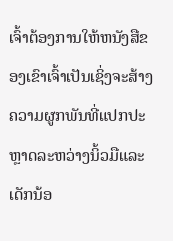ເຈົ້າຕ້ອງການໃຫ້ຫນັງສືຂອງເຂົາເຈົ້າເປັນເຊິ່ງຈະສ້າງຄວາມຜູກພັນທີ່ແປກປະຫຼາດລະຫວ່າງນິ້ວມືແລະເດັກນ້ອ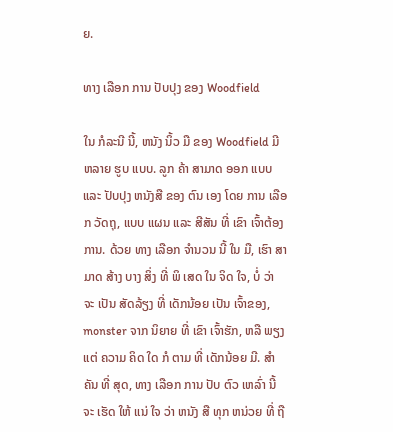ຍ.

ທາງ ເລືອກ ການ ປັບປຸງ ຂອງ Woodfield

ໃນ ກໍລະນີ ນີ້, ຫນັງ ນິ້ວ ມື ຂອງ Woodfield ມີ ຫລາຍ ຮູບ ແບບ. ລູກ ຄ້າ ສາມາດ ອອກ ແບບ ແລະ ປັບປຸງ ຫນັງສື ຂອງ ຕົນ ເອງ ໂດຍ ການ ເລືອກ ວັດຖຸ, ແບບ ແຜນ ແລະ ສີສັນ ທີ່ ເຂົາ ເຈົ້າຕ້ອງການ. ດ້ວຍ ທາງ ເລືອກ ຈໍານວນ ນີ້ ໃນ ມື, ເຮົາ ສາມາດ ສ້າງ ບາງ ສິ່ງ ທີ່ ພິ ເສດ ໃນ ຈິດ ໃຈ, ບໍ່ ວ່າ ຈະ ເປັນ ສັດລ້ຽງ ທີ່ ເດັກນ້ອຍ ເປັນ ເຈົ້າຂອງ, monster ຈາກ ນິຍາຍ ທີ່ ເຂົາ ເຈົ້າຮັກ, ຫລື ພຽງ ແຕ່ ຄວາມ ຄິດ ໃດ ກໍ ຕາມ ທີ່ ເດັກນ້ອຍ ມີ. ສໍາ ຄັນ ທີ່ ສຸດ, ທາງ ເລືອກ ການ ປັບ ຕົວ ເຫລົ່າ ນີ້ ຈະ ເຮັດ ໃຫ້ ແນ່ ໃຈ ວ່າ ຫນັງ ສື ທຸກ ຫນ່ວຍ ທີ່ ຖື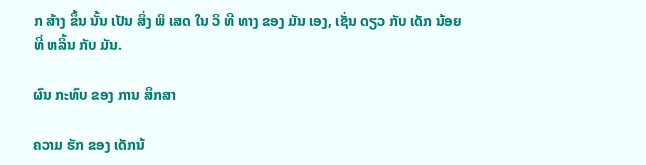ກ ສ້າງ ຂຶ້ນ ນັ້ນ ເປັນ ສິ່ງ ພິ ເສດ ໃນ ວິ ທີ ທາງ ຂອງ ມັນ ເອງ, ເຊັ່ນ ດຽວ ກັບ ເດັກ ນ້ອຍ ທີ່ ຫລິ້ນ ກັບ ມັນ.

ຜົນ ກະທົບ ຂອງ ການ ສຶກສາ

ຄວາມ ຮັກ ຂອງ ເດັກນ້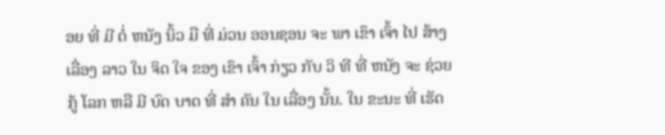ອຍ ທີ່ ມີ ຕໍ່ ຫນັງ ນິ້ວ ມື ທີ່ ມ່ວນ ອອນຊອນ ຈະ ພາ ເຂົາ ເຈົ້າ ໄປ ສ້າງ ເລື່ອງ ລາວ ໃນ ຈິດ ໃຈ ຂອງ ເຂົາ ເຈົ້າ ກ່ຽວ ກັບ ວິ ທີ ທີ່ ຫນັງ ຈະ ຊ່ວຍ ກູ້ ໂລກ ຫລື ມີ ບົດ ບາດ ທີ່ ສໍາ ຄັນ ໃນ ເລື່ອງ ນັ້ນ. ໃນ ຂະນະ ທີ່ ເຮັດ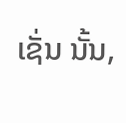ເຊັ່ນ ນັ້ນ,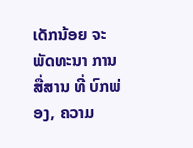ເດັກນ້ອຍ ຈະ ພັດທະນາ ການ ສື່ສານ ທີ່ ບົກພ່ອງ, ຄວາມ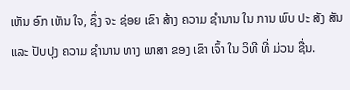ເຫັນ ອົກ ເຫັນ ໃຈ, ຊຶ່ງ ຈະ ຊ່ອຍ ເຂົາ ສ້າງ ຄວາມ ຊໍານານ ໃນ ການ ພົບ ປະ ສັງ ສັນ ແລະ ປັບປຸງ ຄວາມ ຊໍານານ ທາງ ພາສາ ຂອງ ເຂົາ ເຈົ້າ ໃນ ວິທີ ທີ່ ມ່ວນ ຊື່ນ.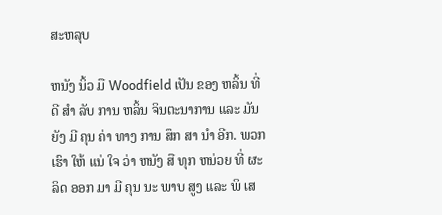ສະຫລຸບ

ຫນັງ ນິ້ວ ມື Woodfield ເປັນ ຂອງ ຫລິ້ນ ທີ່ ດີ ສໍາ ລັບ ການ ຫລິ້ນ ຈິນຕະນາການ ແລະ ມັນ ຍັງ ມີ ຄຸນ ຄ່າ ທາງ ການ ສຶກ ສາ ນໍາ ອີກ. ພວກ ເຮົາ ໃຫ້ ແນ່ ໃຈ ວ່າ ຫນັງ ສື ທຸກ ຫນ່ວຍ ທີ່ ຜະລິດ ອອກ ມາ ມີ ຄຸນ ນະ ພາບ ສູງ ແລະ ພິ ເສ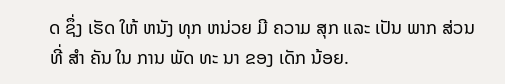ດ ຊຶ່ງ ເຮັດ ໃຫ້ ຫນັງ ທຸກ ຫນ່ວຍ ມີ ຄວາມ ສຸກ ແລະ ເປັນ ພາກ ສ່ວນ ທີ່ ສໍາ ຄັນ ໃນ ການ ພັດ ທະ ນາ ຂອງ ເດັກ ນ້ອຍ.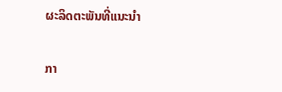ຜະລິດຕະພັນທີ່ແນະນໍາ

ກາ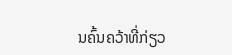ນຄົ້ນຄວ້າທີ່ກ່ຽວ